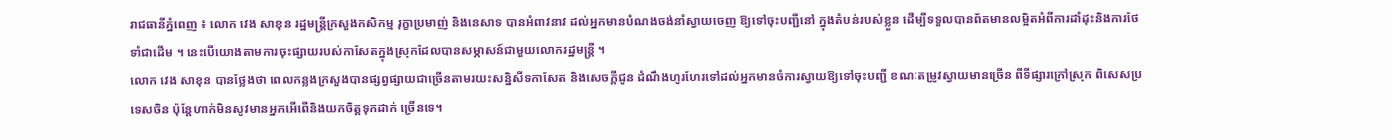រាជធានីភ្នំពេញ ៖ លោក វេង សាខុន រដ្ឋមន្ត្រីក្រសួងកសិកម្ម រុក្ខាប្រមាញ់ និងនេសាទ បានអំពាវនាវ ដល់អ្នកមានបំណងចង់នាំស្វាយចេញ ឱ្យទៅចុះបញ្ជីនៅ ក្នុងតំបន់របស់ខ្លួន ដើម្បីទទួលបានព័តមានលម្អិតអំពីការដាំដុះនិងការថែទាំជាដើម ។ នេះបើយោងតាមការចុះផ្សាយរបស់កាសែតក្នុងស្រុកដែលបានសម្ភាសន៍ជាមួយលោករដ្ឋមន្ត្រី ។
លោក វេង សាខុន បានថ្លែងថា ពេលកន្លងក្រសួងបានផ្សព្វផ្សាយជាច្រើនតាមរយះសន្និសីទកាសែត និងសេចក្តីជូន ដំណឹងហូរហែរទៅដល់អ្នកមានចំការស្វាយឱ្យទៅចុះបញ្ជី ខណៈតម្រូវស្វាយមានច្រើន ពីទីផ្សារក្រៅស្រុក ពិសេសប្រទេសចិន ប៉ុន្តែហាក់មិនសូវមានអ្នកអើពើនិងយកចិត្តទុកដាក់ ច្រើនទេ។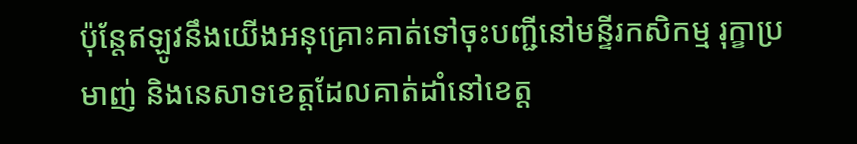ប៉ុន្តែឥឡូវនឹងយើងអនុគ្រោះគាត់ទៅចុះបញ្ជីនៅមន្ទីរកសិកម្ម រុក្ខាប្រមាញ់ និងនេសាទខេត្តដែលគាត់ដាំនៅខេត្ត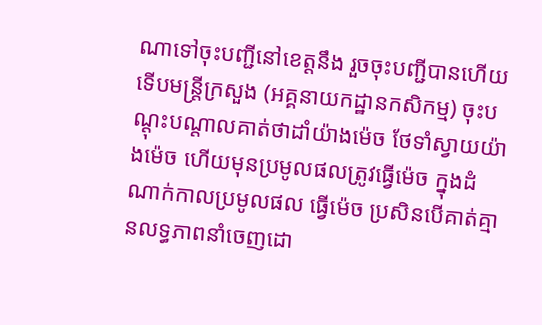ណាទៅចុះបញ្ជីនៅខេត្តនឹង រួចចុះបញ្ជីបានហើយ ទើបមន្ត្រីក្រសួង (អគ្គនាយកដ្ឋានកសិកម្ម) ចុះបណ្តុះបណ្តាលគាត់ថាដាំយ៉ាងម៉េច ថែទាំស្វាយយ៉ាងម៉េច ហើយមុនប្រមូលផលត្រូវធ្វើម៉េច ក្នុងដំណាក់កាលប្រមូលផល ធ្វើម៉េច ប្រសិនបើគាត់គ្មានលទ្ធភាពនាំចេញដោ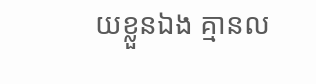យខ្លួនឯង គ្មានល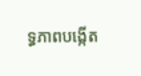ទ្ធភាពបង្កើត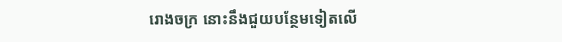រោងចក្រ នោះនឹងជួយបន្ថែមទៀតលើ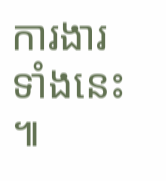ការងារទាំងនេះ ៕